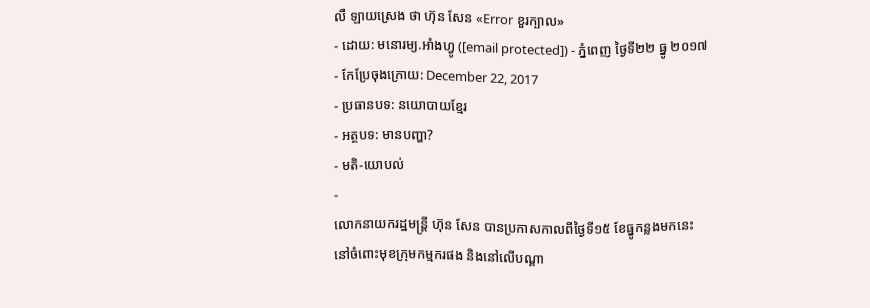លឺ ឡាយស្រេង ថា ហ៊ុន សែន «Error ខួរក្បាល»
- ដោយ: មនោរម្យ.អាំងហ្វូ ([email protected]) - ភ្នំពេញ ថ្ងៃទី២២ ធ្នូ ២០១៧
- កែប្រែចុងក្រោយ: December 22, 2017
- ប្រធានបទ: នយោបាយខ្មែរ
- អត្ថបទ: មានបញ្ហា?
- មតិ-យោបល់
-
លោកនាយករដ្ឋមន្ត្រី ហ៊ុន សែន បានប្រកាសកាលពីថ្ងៃទី១៥ ខែធ្នូកន្លងមកនេះ នៅចំពោះមុខក្រុមកម្មករផង និងនៅលើបណ្ដា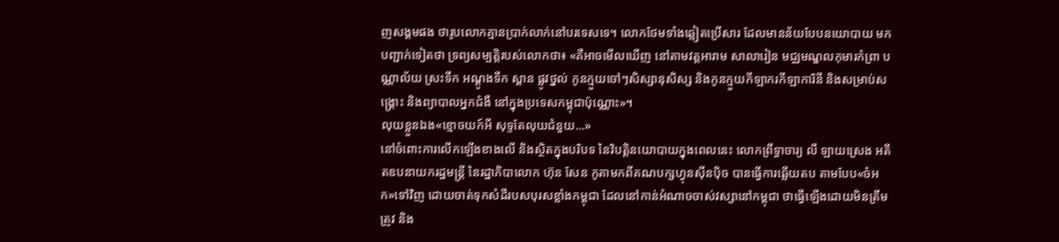ញសង្គមផង ថារូបលោកគ្មានប្រាក់លាក់នៅបរទេសទេ។ លោកថែមទាំងឆ្លៀតប្រើសារ ដែលមានន័យបែបនយោបាយ មកបញ្ជាក់ទៀតថា ទ្រព្យសម្បត្តិរបស់លោកថា៖ «គឺអាចមើលឃើញ នៅតាមវត្តអារាម សាលារៀន មជ្ឈមណ្ឌលកុមារកំព្រា បណ្ណាល័យ ស្រះទឹក អណ្តូងទឹក ស្ពាន ផ្លូវថ្នល់ កូនក្មួយចៅៗសិស្សានុសិស្ស និងកូនក្មួយកីឡាករកីឡាការិនី និងសម្រាប់សង្រ្គោះ និងព្យាបាលអ្នកជំងឺ នៅក្នុងប្រទេសកម្ពុជាប៉ុណ្ណោះ»។
លុយខ្លួនឯង«ខ្មោចយក៍អី សុទ្ទតែលុយជំនួយ...»
នៅចំពោះការលើកឡើងខាងលើ និងស្ថិតក្នុងបរិបទ នៃវិបត្តិនយោបាយក្នុងពេលនេះ លោកព្រឹទ្ធាចារ្យ លឺ ឡាយស្រេង អតីតឧបនាយករដ្ឋមន្ត្រី នៃរដ្ឋាភិបាលោក ហ៊ុន សែន កូតាមកពីគណបក្សហ្វុនស៊ីនប៉ិច បានធ្វើការឆ្លើយតប តាមបែប«ចំអក»ទៅវិញ ដោយចាត់ទុកសំដីរបសបុរសខ្លាំងកម្ពុជា ដែលនៅកាន់អំណាចចាស់វស្សានៅកម្ពុជា ថាធ្វើឡើងដោយមិនត្រឹមត្រូវ និង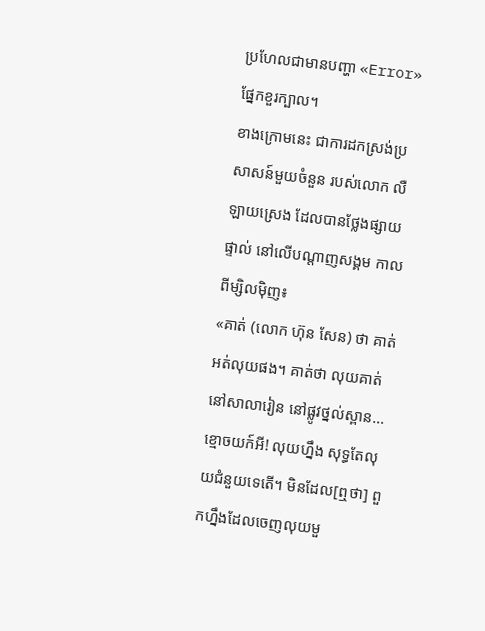ប្រហែលជាមានបញ្ហា «Error» ផ្នែកខួរក្បាល។
ខាងក្រោមនេះ ជាការដកស្រង់ប្រសាសន៍មួយចំនួន របស់លោក លឺ ឡាយស្រេង ដែលបានថ្លែងផ្សាយផ្ទាល់ នៅលើបណ្ដាញសង្គម កាលពីម្សិលម៉ិញ៖
«គាត់ (លោក ហ៊ុន សែន) ថា គាត់អត់លុយផង។ គាត់ថា លុយគាត់នៅសាលារៀន នៅផ្លូវថ្នល់ស្ពាន... ខ្មោចយក៍អី! លុយហ្នឹង សុទ្ធតែលុយជំនួយទេតើ។ មិនដែល[ឮថា] ពួកហ្នឹងដែលចេញលុយមួ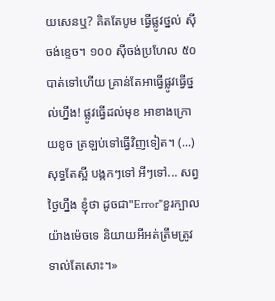យសេនឬ? គិតតែបូម ធ្វើផ្លូវថ្នល់ ស៊ីចង់ខ្ទេច។ ១០០ ស៊ីចង់ប្រហែល ៥០បាត់ទៅហើយ គ្រាន់តែអាធ្វើផ្លូវធ្វើថ្នល់ហ្នឹង! ផ្លូវធ្វើដល់មុខ អាខាងក្រោយខូច ត្រឡប់ទៅធ្វើវិញទៀត។ (...) សុទ្ធតែស្អី បង្កកៗទៅ អីៗទៅ... សព្វថ្ងៃហ្នឹង ខ្ញុំថា ដូចជា"Error"ខួរក្បាល យ៉ាងម៉េចទេ និយាយអីអត់ត្រឹមត្រូវទាល់តែសោះ។»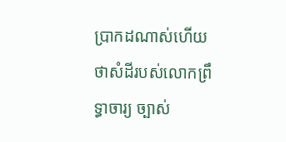ប្រាកដណាស់ហើយ ថាសំដីរបស់លោកព្រឹទ្ធាចារ្យ ច្បាស់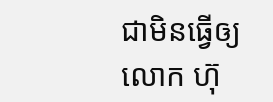ជាមិនធ្វើឲ្យលោក ហ៊ុ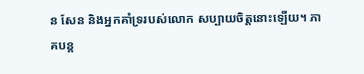ន សែន និងអ្នកគាំទ្ររបស់លោក សប្បាយចិត្តនោះឡើយ។ ភាគបន្ត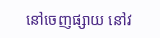នៅចេញផ្សាយ នៅវ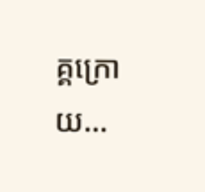គ្គក្រោយ...